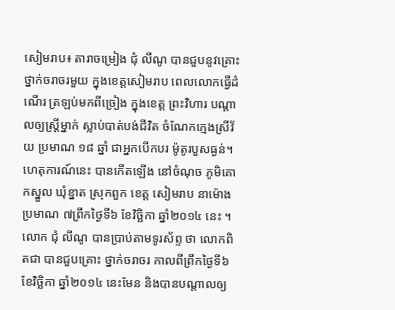សៀមរាប៖ តារាចម្រៀង ជុំ លីណូ បានជួបនូវគ្រោះថ្នាក់ចរាចរមួយ ក្នុងខេត្តសៀមរាប ពេលលោកធ្វើដំណើរ ត្រឡប់មកពីច្រៀង ក្នុងខេត្ត ព្រះវិហារ បណ្ដាលឲ្យស្រ្តីម្នាក់ ស្លាប់បាត់បង់ជីវិត ចំណែកក្មេងស្រីវ័យ ប្រមាណ ១៨ ឆ្នាំ ជាអ្នកបើកបរ ម៉ូតូរបួសធ្ងន់។ ហេតុការណ៍នេះ បានកើតឡើង នៅចំណុច ភូមិគោកស្នួល ឃុំខ្នាត ស្រុកពួក ខេត្ត សៀមរាប នាម៉ោងប្រមាណ ៧ព្រឹកថ្ងៃទី៦ ខែវិច្ឆិកា ឆ្នាំ២០១៤ នេះ ។
លោក ជុំ លីណូ បានប្រាប់តាមទូរស័ព្ទ ថា លោកពិតជា បានជួបគ្រោះ ថ្នាក់ចរាចរ កាលពីព្រឹកថ្ងៃទី៦ ខែវិច្ឆិកា ឆ្នាំ២០១៤ នេះមែន និងបានបណ្ដាលឲ្យ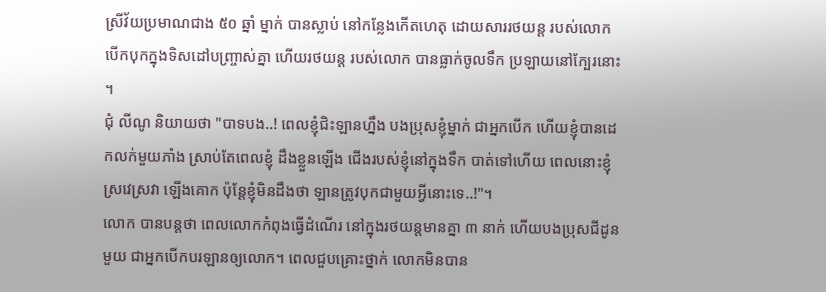ស្រីវ័យប្រមាណជាង ៥០ ឆ្នាំ ម្នាក់ បានស្លាប់ នៅកន្លែងកើតហេតុ ដោយសាររថយន្ត របស់លោក បើកបុកក្នុងទិសដៅបញ្ច្រាស់គ្នា ហើយរថយន្ត របស់លោក បានធ្លាក់ចូលទឹក ប្រឡាយនៅក្បែរនោះ ។
ជុំ លីណូ និយាយថា "បាទបង..! ពេលខ្ញុំជិះឡានហ្នឹង បងប្រុសខ្ញុំម្នាក់ ជាអ្នកបើក ហើយខ្ញុំបានដេកលក់មួយភាំង ស្រាប់តែពេលខ្ញុំ ដឹងខ្លួនឡើង ជើងរបស់ខ្ញុំនៅក្នុងទឹក បាត់ទៅហើយ ពេលនោះខ្ញុំស្រវេស្រវា ឡើងគោក ប៉ុន្តែខ្ញុំមិនដឹងថា ឡានត្រូវបុកជាមួយអ្វីនោះទេ..!"។
លោក បានបន្តថា ពេលលោកកំពុងធ្វើដំណើរ នៅក្នុងរថយន្តមានគ្នា ៣ នាក់ ហើយបងប្រុសជីដូនមួយ ជាអ្នកបើកបរឡានឲ្យលោក។ ពេលជួបគ្រោះថ្នាក់ លោកមិនបាន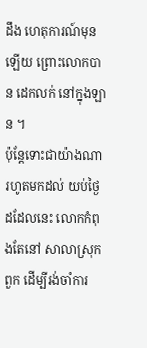ដឹង ហេតុការណ៍មុនឡើយ ព្រោះលោកបាន ដេកលក់ នៅក្នុងឡាន ។
ប៉ុន្តែទោះជាយ៉ាងណា រហូតមកដល់ យប់ថ្ងៃដដែលនេះ លោកកំពុងតែនៅ សាលាស្រុក ពួក ដើម្បីរង់ចាំការ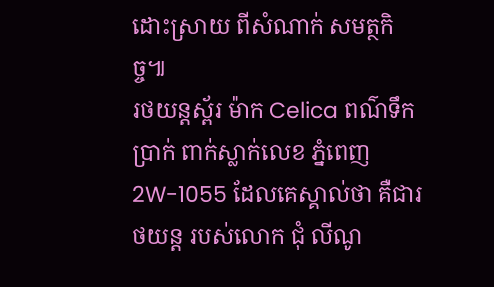ដោះស្រាយ ពីសំណាក់ សមត្ថកិច្ច៕
រថយន្តស្ព័រ ម៉ាក Celica ពណ៌ទឹកប្រាក់ ពាក់ស្លាក់លេខ ភ្នំពេញ 2W-1055 ដែលគេស្គាល់ថា គឺជារថយន្ត របស់លោក ជុំ លីណូ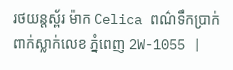រថយន្តស្ព័រ ម៉ាក Celica ពណ៌ទឹកប្រាក់ ពាក់ស្លាក់លេខ ភ្នំពេញ 2W-1055 |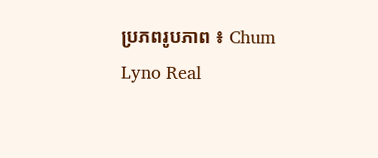ប្រភពរូបភាព ៖ Chum Lyno Real